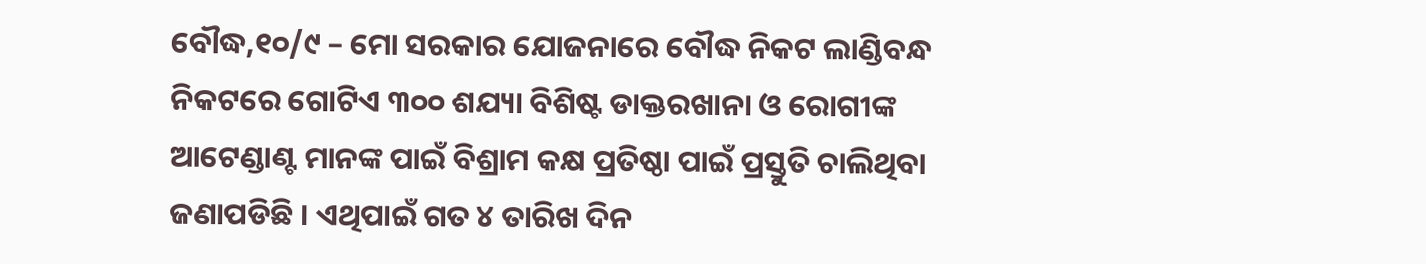ବୌଦ୍ଧ,୧୦/୯ – ମୋ ସରକାର ଯୋଜନାରେ ବୌଦ୍ଧ ନିକଟ ଲାଣ୍ଡିବନ୍ଧ ନିକଟରେ ଗୋଟିଏ ୩୦୦ ଶଯ୍ୟା ବିଶିଷ୍ଟ ଡାକ୍ତରଖାନା ଓ ରୋଗୀଙ୍କ ଆଟେଣ୍ଡାଣ୍ଟ ମାନଙ୍କ ପାଇଁ ବିଶ୍ରାମ କକ୍ଷ ପ୍ରତିଷ୍ଠା ପାଇଁ ପ୍ରସ୍ତୁତି ଚାଲିଥିବା ଜଣାପଡିଛି । ଏଥିପାଇଁ ଗତ ୪ ତାରିଖ ଦିନ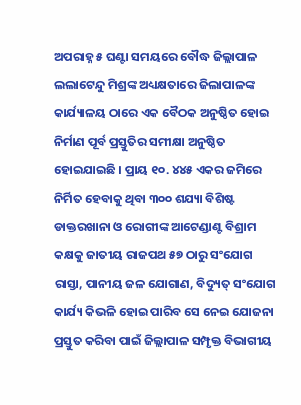ଅପରାହ୍ନ ୫ ଘଣ୍ଟା ସମୟରେ ବୌଦ୍ଧ ଜିଲ୍ଲାପାଳ ଲଲାଟେନ୍ଦୁ ମିଶ୍ରଙ୍କ ଅଧ୍ୟକ୍ଷତାରେ ଜିଲାପାଳଙ୍କ କାର୍ଯ୍ୟାଳୟ ଠାରେ ଏକ ବୈଠକ ଅନୁଷ୍ଠିତ ହୋଇ ନିର୍ମାଣ ପୂର୍ବ ପ୍ରସ୍ତୁତିର ସମୀକ୍ଷା ଅନୁଷ୍ଠିତ ହୋଇଯାଇଛି । ପ୍ରାୟ ୧୦. ୪୪୫ ଏକର ଜମିରେ ନିର୍ମିତ ହେବାକୁ ଥିବା ୩୦୦ ଶଯ୍ୟା ବିଶିଷ୍ଟ ଡାକ୍ତରଖାନା ଓ ରୋଗୀଙ୍କ ଆଟେଣ୍ଡାଣ୍ଟ ବିଶ୍ରାମ କକ୍ଷକୁ ଜାତୀୟ ରାଜପଥ ୫୭ ଠାରୁ ସଂଯୋଗ ରାସ୍ତା, ପାନୀୟ ଜଳ ଯୋଗାଣ, ବିଦ୍ୟୁତ୍ ସଂଯୋଗ କାର୍ଯ୍ୟ କିଭଳି ହୋଇ ପାରିବ ସେ ନେଇ ଯୋଜନା ପ୍ରସ୍ତୁତ କରିବା ପାଇଁ ଜିଲ୍ଲାପାଳ ସମ୍ପୃକ୍ତ ବିଭାଗୀୟ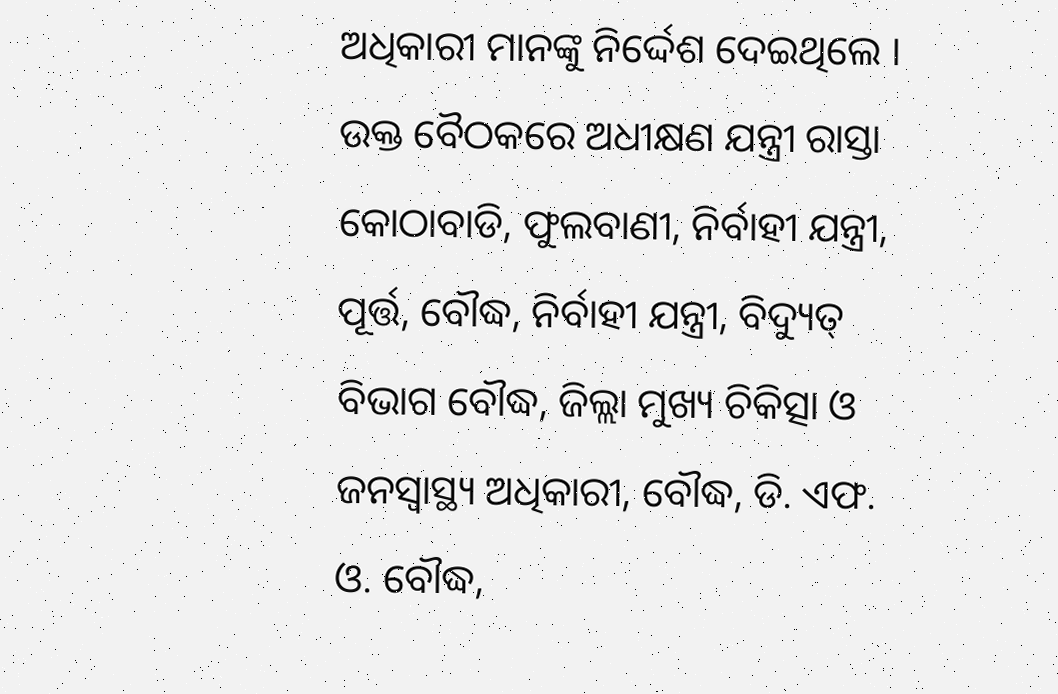ଅଧିକାରୀ ମାନଙ୍କୁ ନିର୍ଦ୍ଦେଶ ଦେଇଥିଲେ । ଉକ୍ତ ବୈଠକରେ ଅଧୀକ୍ଷଣ ଯନ୍ତ୍ରୀ ରାସ୍ତା କୋଠାବାଡି, ଫୁଲବାଣୀ, ନିର୍ବାହୀ ଯନ୍ତ୍ରୀ, ପୂର୍ତ୍ତ, ବୌଦ୍ଧ, ନିର୍ବାହୀ ଯନ୍ତ୍ରୀ, ବିଦ୍ୟୁତ୍ ବିଭାଗ ବୌଦ୍ଧ, ଜିଲ୍ଲା ମୁଖ୍ୟ ଚିକିତ୍ସା ଓ ଜନସ୍ୱାସ୍ଥ୍ୟ ଅଧିକାରୀ, ବୌଦ୍ଧ, ଡି. ଏଫ. ଓ. ବୌଦ୍ଧ,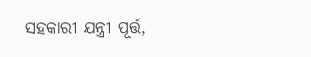ସହକାରୀ ଯନ୍ତ୍ରୀ ପୂର୍ତ୍ତ,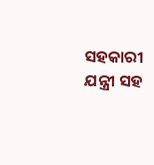ସହକାରୀ ଯନ୍ତ୍ରୀ ସହ